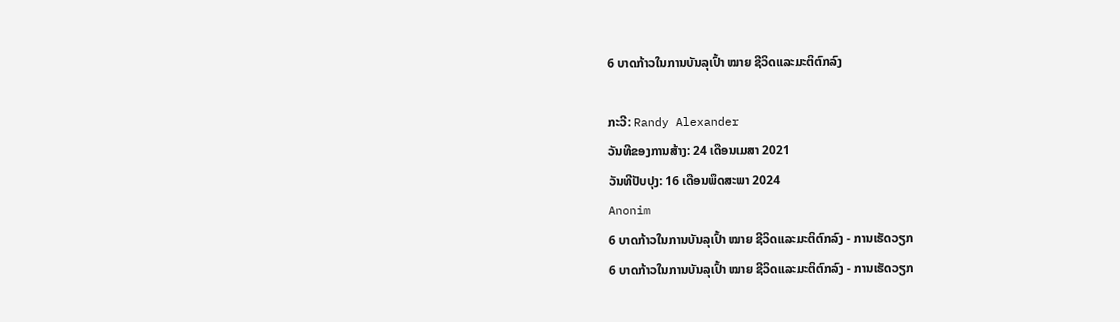6 ບາດກ້າວໃນການບັນລຸເປົ້າ ໝາຍ ຊີວິດແລະມະຕິຕົກລົງ

ກະວີ: Randy Alexander
ວັນທີຂອງການສ້າງ: 24 ເດືອນເມສາ 2021
ວັນທີປັບປຸງ: 16 ເດືອນພຶດສະພາ 2024
Anonim
6 ບາດກ້າວໃນການບັນລຸເປົ້າ ໝາຍ ຊີວິດແລະມະຕິຕົກລົງ - ການເຮັດວຽກ
6 ບາດກ້າວໃນການບັນລຸເປົ້າ ໝາຍ ຊີວິດແລະມະຕິຕົກລົງ - ການເຮັດວຽກ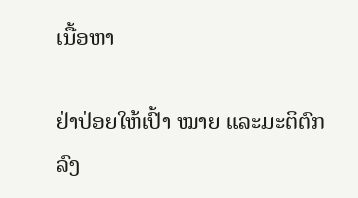ເນື້ອຫາ

ຢ່າປ່ອຍໃຫ້ເປົ້າ ໝາຍ ແລະມະຕິຕົກລົງ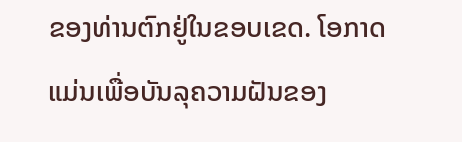ຂອງທ່ານຕົກຢູ່ໃນຂອບເຂດ. ໂອກາດແມ່ນເພື່ອບັນລຸຄວາມຝັນຂອງ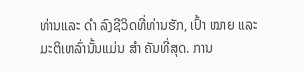ທ່ານແລະ ດຳ ລົງຊີວິດທີ່ທ່ານຮັກ, ເປົ້າ ໝາຍ ແລະມະຕິເຫລົ່ານັ້ນແມ່ນ ສຳ ຄັນທີ່ສຸດ. ການ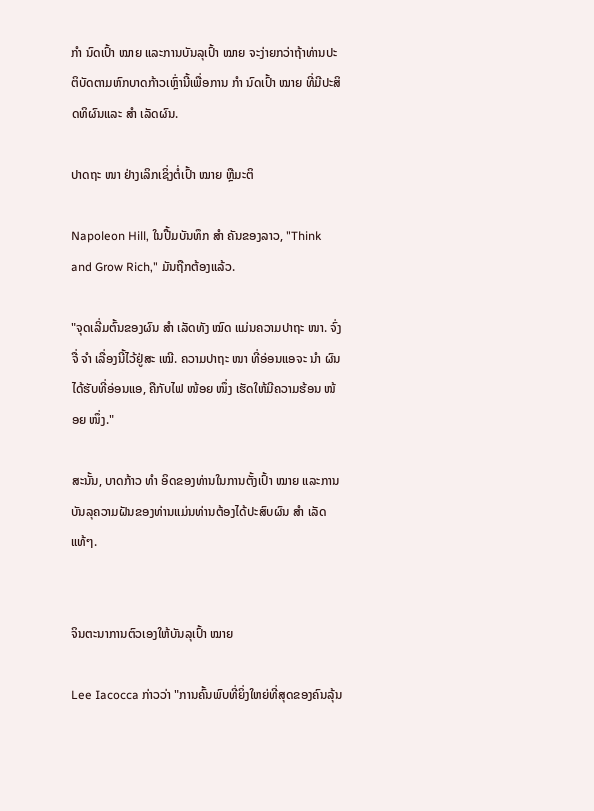ກຳ ນົດເປົ້າ ໝາຍ ແລະການບັນລຸເປົ້າ ໝາຍ ຈະງ່າຍກວ່າຖ້າທ່ານປະຕິບັດຕາມຫົກບາດກ້າວເຫຼົ່ານີ້ເພື່ອການ ກຳ ນົດເປົ້າ ໝາຍ ທີ່ມີປະສິດທິຜົນແລະ ສຳ ເລັດຜົນ.

ປາດຖະ ໜາ ຢ່າງເລິກເຊິ່ງຕໍ່ເປົ້າ ໝາຍ ຫຼືມະຕິ

Napoleon Hill, ໃນປື້ມບັນທຶກ ສຳ ຄັນຂອງລາວ, "Think and Grow Rich," ມັນຖືກຕ້ອງແລ້ວ.

"ຈຸດເລີ່ມຕົ້ນຂອງຜົນ ສຳ ເລັດທັງ ໝົດ ແມ່ນຄວາມປາຖະ ໜາ. ຈົ່ງຈື່ ຈຳ ເລື່ອງນີ້ໄວ້ຢູ່ສະ ເໝີ. ຄວາມປາຖະ ໜາ ທີ່ອ່ອນແອຈະ ນຳ ຜົນໄດ້ຮັບທີ່ອ່ອນແອ, ຄືກັບໄຟ ໜ້ອຍ ໜຶ່ງ ເຮັດໃຫ້ມີຄວາມຮ້ອນ ໜ້ອຍ ໜຶ່ງ."

ສະນັ້ນ, ບາດກ້າວ ທຳ ອິດຂອງທ່ານໃນການຕັ້ງເປົ້າ ໝາຍ ແລະການບັນລຸຄວາມຝັນຂອງທ່ານແມ່ນທ່ານຕ້ອງໄດ້ປະສົບຜົນ ສຳ ເລັດແທ້ໆ.


ຈິນຕະນາການຕົວເອງໃຫ້ບັນລຸເປົ້າ ໝາຍ

Lee Iacocca ກ່າວວ່າ "ການຄົ້ນພົບທີ່ຍິ່ງໃຫຍ່ທີ່ສຸດຂອງຄົນລຸ້ນ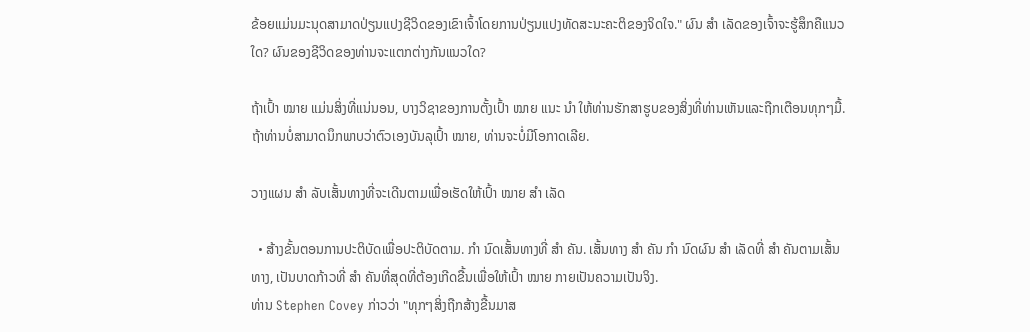ຂ້ອຍແມ່ນມະນຸດສາມາດປ່ຽນແປງຊີວິດຂອງເຂົາເຈົ້າໂດຍການປ່ຽນແປງທັດສະນະຄະຕິຂອງຈິດໃຈ." ຜົນ ສຳ ເລັດຂອງເຈົ້າຈະຮູ້ສຶກຄືແນວໃດ? ຜົນຂອງຊີວິດຂອງທ່ານຈະແຕກຕ່າງກັນແນວໃດ?

ຖ້າເປົ້າ ໝາຍ ແມ່ນສິ່ງທີ່ແນ່ນອນ, ບາງວິຊາຂອງການຕັ້ງເປົ້າ ໝາຍ ແນະ ນຳ ໃຫ້ທ່ານຮັກສາຮູບຂອງສິ່ງທີ່ທ່ານເຫັນແລະຖືກເຕືອນທຸກໆມື້. ຖ້າທ່ານບໍ່ສາມາດນຶກພາບວ່າຕົວເອງບັນລຸເປົ້າ ໝາຍ, ທ່ານຈະບໍ່ມີໂອກາດເລີຍ.

ວາງແຜນ ສຳ ລັບເສັ້ນທາງທີ່ຈະເດີນຕາມເພື່ອເຮັດໃຫ້ເປົ້າ ໝາຍ ສຳ ເລັດ

  • ສ້າງຂັ້ນຕອນການປະຕິບັດເພື່ອປະຕິບັດຕາມ. ກຳ ນົດເສັ້ນທາງທີ່ ສຳ ຄັນ. ເສັ້ນທາງ ສຳ ຄັນ ກຳ ນົດຜົນ ສຳ ເລັດທີ່ ສຳ ຄັນຕາມເສັ້ນທາງ, ເປັນບາດກ້າວທີ່ ສຳ ຄັນທີ່ສຸດທີ່ຕ້ອງເກີດຂື້ນເພື່ອໃຫ້ເປົ້າ ໝາຍ ກາຍເປັນຄວາມເປັນຈິງ.
ທ່ານ Stephen Covey ກ່າວວ່າ "ທຸກໆສິ່ງຖືກສ້າງຂື້ນມາສ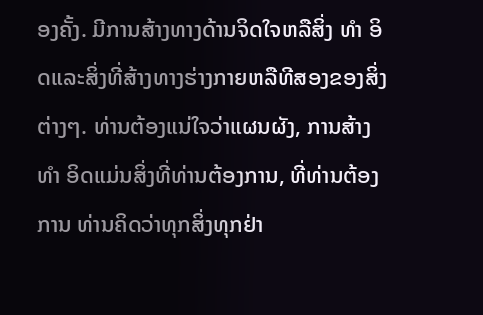ອງຄັ້ງ. ມີການສ້າງທາງດ້ານຈິດໃຈຫລືສິ່ງ ທຳ ອິດແລະສິ່ງທີ່ສ້າງທາງຮ່າງກາຍຫລືທີສອງຂອງສິ່ງຕ່າງໆ. ທ່ານຕ້ອງແນ່ໃຈວ່າແຜນຜັງ, ການສ້າງ ທຳ ອິດແມ່ນສິ່ງທີ່ທ່ານຕ້ອງການ, ທີ່ທ່ານຕ້ອງການ ທ່ານຄິດວ່າທຸກສິ່ງທຸກຢ່າ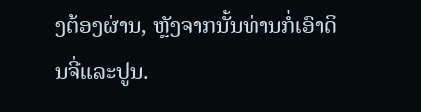ງຕ້ອງຜ່ານ, ຫຼັງຈາກນັ້ນທ່ານກໍ່ເອົາດິນຈີ່ແລະປູນ.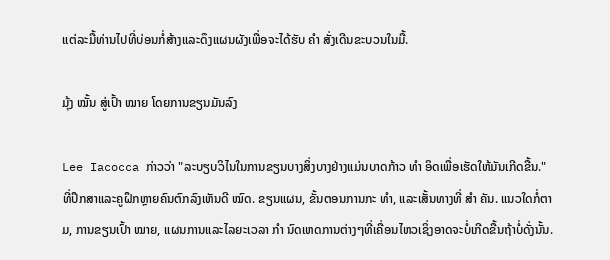ແຕ່ລະມື້ທ່ານໄປທີ່ບ່ອນກໍ່ສ້າງແລະດຶງແຜນຜັງເພື່ອຈະໄດ້ຮັບ ຄຳ ສັ່ງເດີນຂະບວນໃນມື້.

ມຸ້ງ ໝັ້ນ ສູ່ເປົ້າ ໝາຍ ໂດຍການຂຽນມັນລົງ

Lee Iacocca ກ່າວວ່າ "ລະບຽບວິໄນໃນການຂຽນບາງສິ່ງບາງຢ່າງແມ່ນບາດກ້າວ ທຳ ອິດເພື່ອເຮັດໃຫ້ມັນເກີດຂື້ນ." ທີ່ປຶກສາແລະຄູຝຶກຫຼາຍຄົນຕົກລົງເຫັນດີ ໝົດ. ຂຽນແຜນ, ຂັ້ນຕອນການກະ ທຳ, ແລະເສັ້ນທາງທີ່ ສຳ ຄັນ. ແນວໃດກໍ່ຕາມ, ການຂຽນເປົ້າ ໝາຍ, ແຜນການແລະໄລຍະເວລາ ກຳ ນົດເຫດການຕ່າງໆທີ່ເຄື່ອນໄຫວເຊິ່ງອາດຈະບໍ່ເກີດຂື້ນຖ້າບໍ່ດັ່ງນັ້ນ.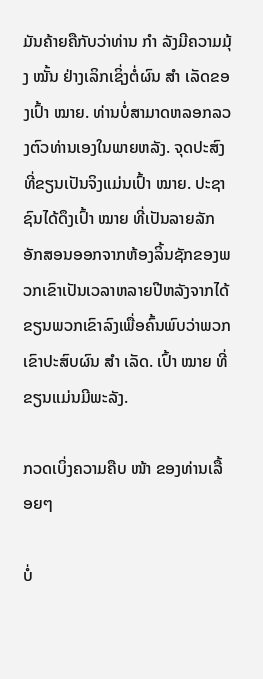ມັນຄ້າຍຄືກັບວ່າທ່ານ ກຳ ລັງມີຄວາມມຸ້ງ ໝັ້ນ ຢ່າງເລິກເຊິ່ງຕໍ່ຜົນ ສຳ ເລັດຂອງເປົ້າ ໝາຍ. ທ່ານບໍ່ສາມາດຫລອກລວງຕົວທ່ານເອງໃນພາຍຫລັງ. ຈຸດປະສົງທີ່ຂຽນເປັນຈິງແມ່ນເປົ້າ ໝາຍ. ປະຊາຊົນໄດ້ດຶງເປົ້າ ໝາຍ ທີ່ເປັນລາຍລັກອັກສອນອອກຈາກຫ້ອງລິ້ນຊັກຂອງພວກເຂົາເປັນເວລາຫລາຍປີຫລັງຈາກໄດ້ຂຽນພວກເຂົາລົງເພື່ອຄົ້ນພົບວ່າພວກເຂົາປະສົບຜົນ ສຳ ເລັດ. ເປົ້າ ໝາຍ ທີ່ຂຽນແມ່ນມີພະລັງ.

ກວດເບິ່ງຄວາມຄືບ ໜ້າ ຂອງທ່ານເລື້ອຍໆ

ບໍ່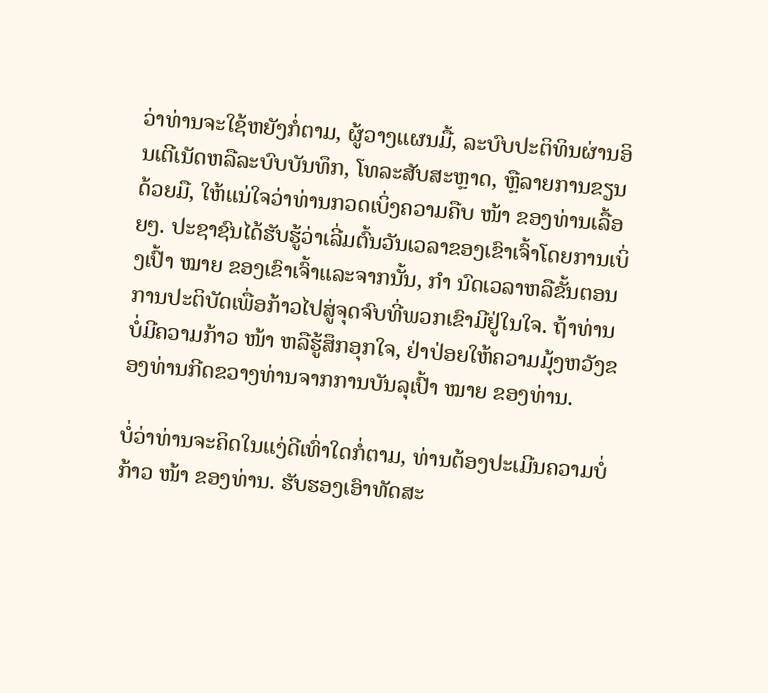ວ່າທ່ານຈະໃຊ້ຫຍັງກໍ່ຕາມ, ຜູ້ວາງແຜນມື້, ລະບົບປະຕິທິນຜ່ານອິນເຕີເນັດຫລືລະບົບບັນທຶກ, ໂທລະສັບສະຫຼາດ, ຫຼືລາຍການຂຽນດ້ວຍມື, ໃຫ້ແນ່ໃຈວ່າທ່ານກວດເບິ່ງຄວາມຄືບ ໜ້າ ຂອງທ່ານເລື້ອຍໆ. ປະຊາຊົນໄດ້ຮັບຮູ້ວ່າເລີ່ມຕົ້ນວັນເວລາຂອງເຂົາເຈົ້າໂດຍການເບິ່ງເປົ້າ ໝາຍ ຂອງເຂົາເຈົ້າແລະຈາກນັ້ນ, ກຳ ນົດເວລາຫລືຂັ້ນຕອນການປະຕິບັດເພື່ອກ້າວໄປສູ່ຈຸດຈົບທີ່ພວກເຂົາມີຢູ່ໃນໃຈ. ຖ້າທ່ານບໍ່ມີຄວາມກ້າວ ໜ້າ ຫລືຮູ້ສຶກອຸກໃຈ, ຢ່າປ່ອຍໃຫ້ຄວາມມຸ້ງຫວັງຂອງທ່ານກີດຂວາງທ່ານຈາກການບັນລຸເປົ້າ ໝາຍ ຂອງທ່ານ.

ບໍ່ວ່າທ່ານຈະຄິດໃນແງ່ດີເທົ່າໃດກໍ່ຕາມ, ທ່ານຕ້ອງປະເມີນຄວາມບໍ່ກ້າວ ໜ້າ ຂອງທ່ານ. ຮັບຮອງເອົາທັດສະ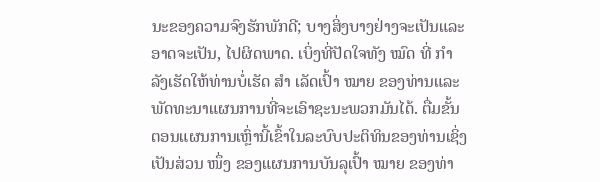ນະຂອງຄວາມຈົງຮັກພັກດີ; ບາງສິ່ງບາງຢ່າງຈະເປັນແລະອາດຈະເປັນ, ໄປຜິດພາດ. ເບິ່ງທີ່ປັດໃຈທັງ ໝົດ ທີ່ ກຳ ລັງເຮັດໃຫ້ທ່ານບໍ່ເຮັດ ສຳ ເລັດເປົ້າ ໝາຍ ຂອງທ່ານແລະພັດທະນາແຜນການທີ່ຈະເອົາຊະນະພວກມັນໄດ້. ຕື່ມຂັ້ນຕອນແຜນການເຫຼົ່ານີ້ເຂົ້າໃນລະບົບປະຕິທິນຂອງທ່ານເຊິ່ງເປັນສ່ວນ ໜຶ່ງ ຂອງແຜນການບັນລຸເປົ້າ ໝາຍ ຂອງທ່າ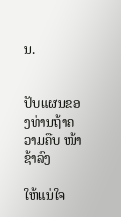ນ.


ປັບແຜນຂອງທ່ານຖ້າຄວາມຄືບ ໜ້າ ຊ້າລົງ

ໃຫ້ແນ່ໃຈ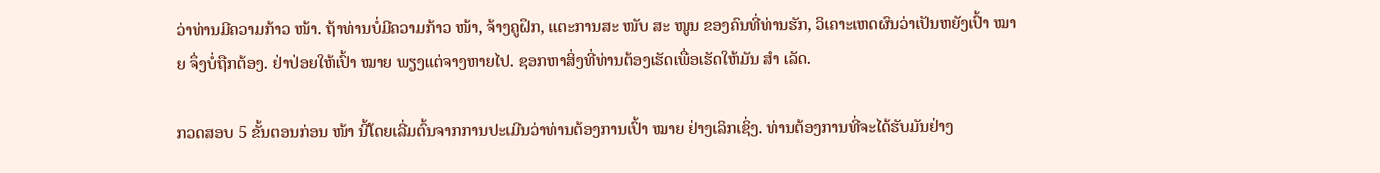ວ່າທ່ານມີຄວາມກ້າວ ໜ້າ. ຖ້າທ່ານບໍ່ມີຄວາມກ້າວ ໜ້າ, ຈ້າງຄູຝຶກ, ແຕະການສະ ໜັບ ສະ ໜູນ ຂອງຄົນທີ່ທ່ານຮັກ, ວິເຄາະເຫດຜົນວ່າເປັນຫຍັງເປົ້າ ໝາຍ ຈຶ່ງບໍ່ຖືກຕ້ອງ. ຢ່າປ່ອຍໃຫ້ເປົ້າ ໝາຍ ພຽງແຕ່ຈາງຫາຍໄປ. ຊອກຫາສິ່ງທີ່ທ່ານຕ້ອງເຮັດເພື່ອເຮັດໃຫ້ມັນ ສຳ ເລັດ.

ກວດສອບ 5 ຂັ້ນຕອນກ່ອນ ໜ້າ ນີ້ໂດຍເລີ່ມຕົ້ນຈາກການປະເມີນວ່າທ່ານຕ້ອງການເປົ້າ ໝາຍ ຢ່າງເລິກເຊິ່ງ. ທ່ານຕ້ອງການທີ່ຈະໄດ້ຮັບມັນຢ່າງ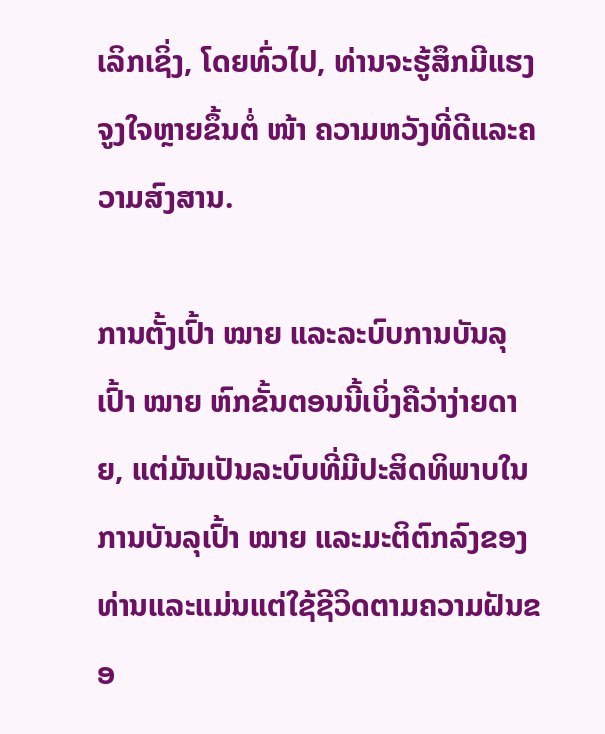ເລິກເຊິ່ງ, ໂດຍທົ່ວໄປ, ທ່ານຈະຮູ້ສຶກມີແຮງຈູງໃຈຫຼາຍຂຶ້ນຕໍ່ ໜ້າ ຄວາມຫວັງທີ່ດີແລະຄວາມສົງສານ.

ການຕັ້ງເປົ້າ ໝາຍ ແລະລະບົບການບັນລຸເປົ້າ ໝາຍ ຫົກຂັ້ນຕອນນີ້ເບິ່ງຄືວ່າງ່າຍດາຍ, ແຕ່ມັນເປັນລະບົບທີ່ມີປະສິດທິພາບໃນການບັນລຸເປົ້າ ໝາຍ ແລະມະຕິຕົກລົງຂອງທ່ານແລະແມ່ນແຕ່ໃຊ້ຊີວິດຕາມຄວາມຝັນຂອ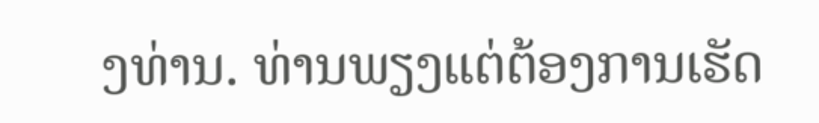ງທ່ານ. ທ່ານພຽງແຕ່ຕ້ອງການເຮັດ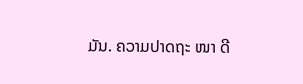ມັນ. ຄວາມປາດຖະ ໜາ ດີ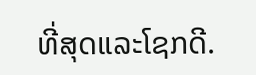ທີ່ສຸດແລະໂຊກດີ.